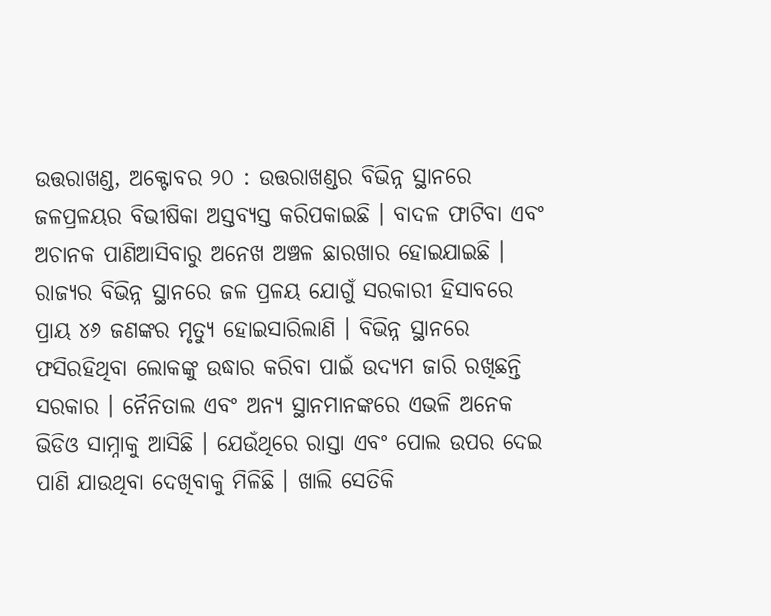ଉତ୍ତରାଖଣ୍ଡ, ଅକ୍ଟୋବର ୨୦ : ଉତ୍ତରାଖଣ୍ଡର ବିଭିନ୍ନ ସ୍ଥାନରେ ଜଳପ୍ରଳୟର ବିଭୀଷିକା ଅସ୍ତବ୍ୟସ୍ତ କରିପକାଇଛି । ବାଦଳ ଫାଟିବା ଏବଂ ଅଚାନକ ପାଣିଆସିବାରୁ ଅନେଖ ଅଞ୍ଚଳ ଛାରଖାର ହୋଇଯାଇଛି । ରାଜ୍ୟର ବିଭିନ୍ନ ସ୍ଥାନରେ ଜଳ ପ୍ରଳୟ ଯୋଗୁଁ ସରକାରୀ ହିସାବରେ ପ୍ରାୟ ୪୬ ଜଣଙ୍କର ମୃତ୍ୟୁ ହୋଇସାରିଲାଣି । ବିଭିନ୍ନ ସ୍ଥାନରେ ଫସିରହିଥିବା ଲୋକଙ୍କୁ ଉଦ୍ଧାର କରିବା ପାଇଁ ଉଦ୍ୟମ ଜାରି ରଖିଛନ୍ତି ସରକାର । ନୈନିତାଲ ଏବଂ ଅନ୍ୟ ସ୍ଥାନମାନଙ୍କରେ ଏଭଳି ଅନେକ ଭିଡିଓ ସାମ୍ନାକୁ ଆସିଛି । ଯେଉଁଥିରେ ରାସ୍ତା ଏବଂ ପୋଲ ଉପର ଦେଇ ପାଣି ଯାଉଥିବା ଦେଖିବାକୁ ମିଳିଛି । ଖାଲି ସେତିକି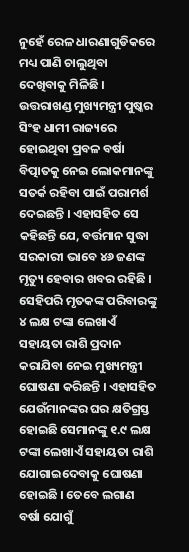ନୁହେଁ ରେଳ ଧାରଣାଗୁଡିକରେ ମଧ୍ୟ ପାଣି ଚାଲୁଥିବା ଦେଖିବାକୁ ମିଳିଛି । ଉତ୍ତରାଖଣ୍ଡ ମୁଖ୍ୟମନ୍ତ୍ରୀ ପୁଷ୍କର ସିଂହ ଧାମୀ ରାଜ୍ୟରେ ହୋଇଥିବା ପ୍ରବଳ ବର୍ଷା ବିତ୍ପାତକୁ ନେଇ ଲୋକମାନଙ୍କୁ ସତର୍କ ରହିବା ପାଇଁ ପରାମର୍ଶ ଦେଇଛନ୍ତି । ଏହାସହିତ ସେ କହିଛନ୍ତି ଯେ, ବର୍ତ୍ତମାନ ସୁଦ୍ଧା ସରକାରୀ ଭାବେ ୪୬ ଜଣଙ୍କ ମୃତ୍ୟୁ ହେବାର ଖବର ରହିଛି ।
ସେହିପରି ମୃତକଙ୍କ ପରିବାରଙ୍କୁ ୪ ଲକ୍ଷ ଟଙ୍କା ଲେଖାଏଁ ସହାୟତା ରାଶି ପ୍ରଦାନ କରାଯିବା ନେଇ ମୁଖ୍ୟମନ୍ତ୍ରୀ ଘୋଷଣା କରିଛନ୍ତି । ଏହାସହିତ ଯେଉଁମାନଙ୍କର ଘର କ୍ଷତିଗ୍ରସ୍ତ ହୋଇଛି ସେମାନଙ୍କୁ ୧.୯ ଲକ୍ଷ ଟଙ୍କା ଲେଖାଏଁ ସହାୟତା ରାଶି ଯୋଗାଇଦେବାକୁ ଘୋଷଣା ହୋଇଛି । ତେବେ ଲଗାଣ ବର୍ଷା ଯୋଗୁଁ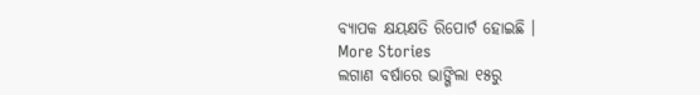ବ୍ୟାପକ କ୍ଷୟକ୍ଷତି ରିପୋର୍ଟ ହୋଇଛି ।
More Stories
ଲଗାଣ ବର୍ଷାରେ ଭାଙ୍ଗିଲା ୧୫ରୁ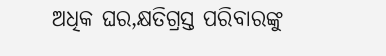ଅଧିକ ଘର,କ୍ଷତିଗ୍ରସ୍ତ ପରିବାରଙ୍କୁ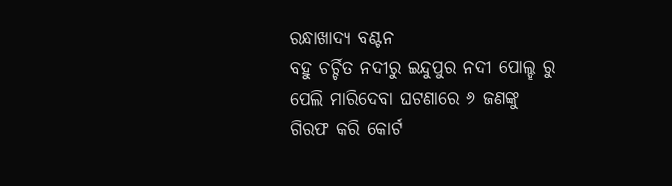ରନ୍ଧାଖାଦ୍ୟ ବଣ୍ଟନ
ବହୁ ଚର୍ଚ୍ଚିତ ନଦୀରୁ ଇନ୍ଦୁପୁର ନଦୀ ପୋଲ୍ହ ରୁ ପେଲି ମାରିଦେବା ଘଟଣାରେ ୬ ଜଣଙ୍କୁ ଗିରଫ କରି କୋର୍ଟ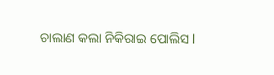ଚାଲାଣ କଲା ନିକିରାଇ ପୋଲିସ l